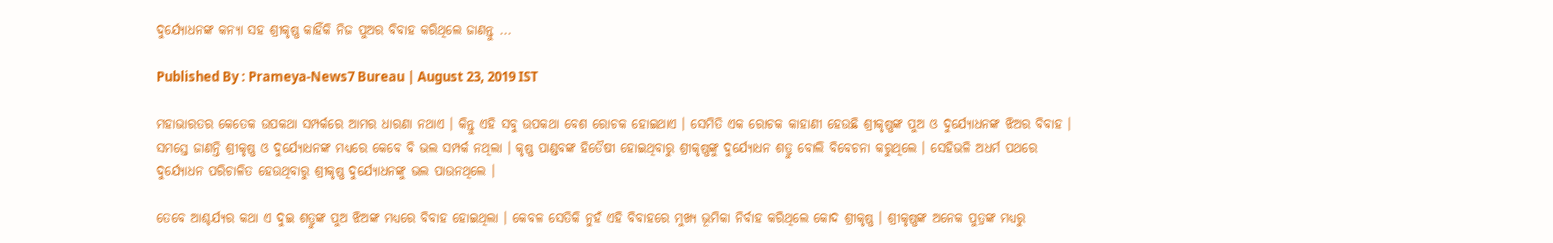ଦୁର୍ଯ୍ୟୋଧନଙ୍କ କନ୍ୟା ସହ ଶ୍ରୀକୃଷ୍ଣ କାହିଁକି ନିଜ ପୁଅର ବିବାହ କରିଥିଲେ ଜାଣନ୍ତୁ ...

Published By : Prameya-News7 Bureau | August 23, 2019 IST

ମହାଭାରତର କେତେକ ଉପକଥା ସମ୍ପର୍କରେ ଆମର ଧାରଣା ନଥାଏ । କିନ୍ତୁ ଏହି ସବୁ ଉପକଥା ବେଶ ରୋଚକ ହୋଇଥାଏ । ସେମିତି ଏକ ରୋଚକ କାହାଣୀ ହେଉଛି ଶ୍ରୀକୃଷ୍ଣଙ୍କ ପୁଅ ଓ ଦୁର୍ଯ୍ୟୋଧନଙ୍କ ଝିଅର ବିବାହ । ସମସ୍ତେ ଜାଣନ୍ତି ଶ୍ରୀକୃଷ୍ଣ ଓ ଦୁର୍ଯ୍ୟୋଧନଙ୍କ ମଧ୍ୟରେ କେବେ ବି ଭଲ ସମ୍ପର୍କ ନଥିଲା । କୃଷ୍ଣ ପାଣ୍ଡବଙ୍କ ହିତୈଷୀ ହୋଇଥିବାରୁ ଶ୍ରୀକୃଷ୍ଣଙ୍କୁ ଦୁର୍ଯ୍ୟୋଧନ ଶତ୍ରୁ ବୋଲି ବିବେଚନା କରୁଥିଲେ । ସେହିଭଳି ଅଧର୍ମ ପଥରେ ଦୁର୍ଯ୍ୟୋଧନ ପରିଚାଳିତ ହେଉଥିବାରୁ ଶ୍ରୀକୃଷ୍ଣ ଦୁର୍ଯ୍ୟୋଧନଙ୍କୁ ଭଲ ପାଉନଥିଲେ ।

ତେବେ ଆଶ୍ଚର୍ଯ୍ୟର କଥା ଏ ଦୁଇ ଶତ୍ରୁଙ୍କ ପୁଅ ଝିଅଙ୍କ ମଧ୍ୟରେ ବିବାହ ହୋଇଥିଲା । କେବଳ ସେତିକି ନୁହଁ ଏହି ବିବାହରେ ମୁଖ୍ୟ ଭୂମିକା ନିର୍ବାହ କରିଥିଲେ କୋଦ ଶ୍ରୀକୃଷ୍ଣ । ଶ୍ରୀକୃଷ୍ଣଙ୍କ ଅନେକ ପୁତ୍ରଙ୍କ ମଧ୍ୟରୁ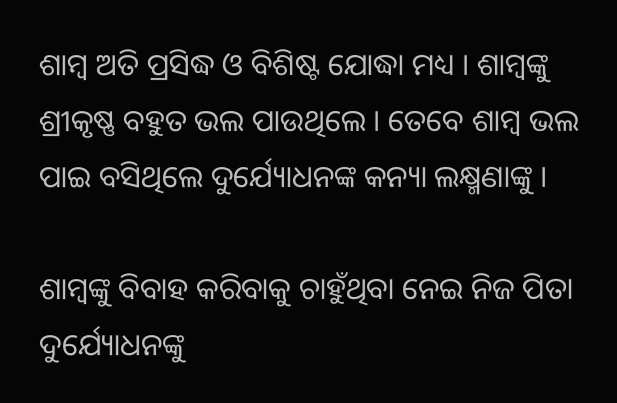ଶାମ୍ବ ଅତି ପ୍ରସିଦ୍ଧ ଓ ବିଶିଷ୍ଟ ଯୋଦ୍ଧା ମଧ୍ୟ । ଶାମ୍ବଙ୍କୁ ଶ୍ରୀକୃଷ୍ଣ ବହୁତ ଭଲ ପାଉଥିଲେ । ତେବେ ଶାମ୍ବ ଭଲ ପାଇ ବସିଥିଲେ ଦୁର୍ଯ୍ୟୋଧନଙ୍କ କନ୍ୟା ଲକ୍ଷ୍ମଣାଙ୍କୁ ।

ଶାମ୍ବଙ୍କୁ ବିବାହ କରିବାକୁ ଚାହୁଁଥିବା ନେଇ ନିଜ ପିତା ଦୁର୍ଯ୍ୟୋଧନଙ୍କୁ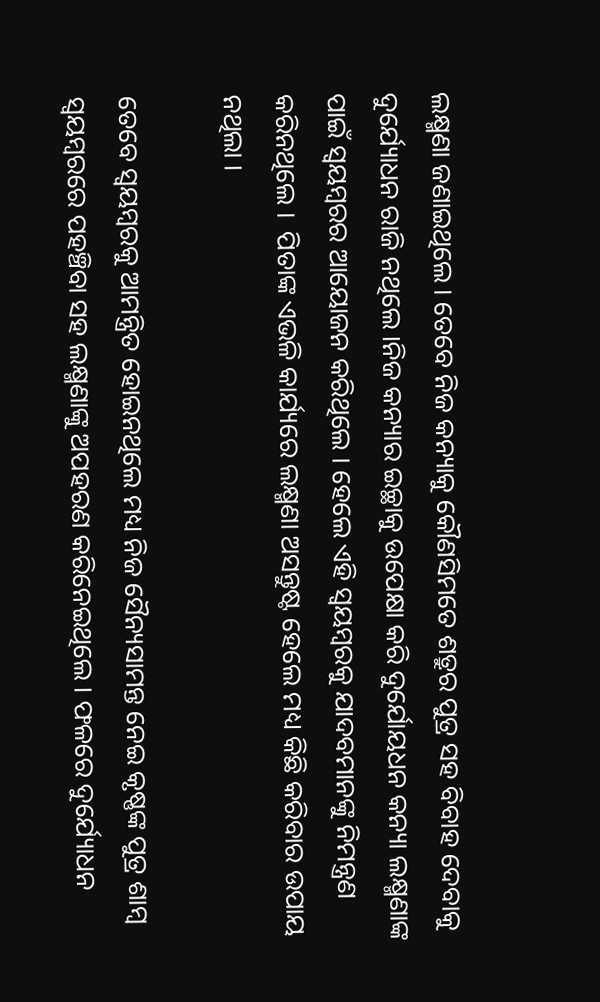ଲକ୍ଷ୍ମଣା ଜଣାଇଥିଲେ । ତେବେ ନିଜ କନ୍ୟାକୁ କୌଣସିମତେ ଶତ୍ରୁର ପୁତ୍ର ସହ ବିବାହ ଦେବାକୁ ଦୁର୍ଯ୍ୟୋଧନ ରାଜି ନଥିଲେ ।ନିଜ କନ୍ୟାର ଇଚ୍ଛାକୁ ଉପେକ୍ଷା କରି ଦୁର୍ଯୋୟଧନ କନ୍ୟା ଲକ୍ଷ୍ମଣାଙ୍କ ପାଇଁ ସ୍ବୟମ୍ବରର ଆୟୋଜନ କରିଥିଲେ । ହେଲେ ଏହି ସ୍ବୟମ୍ବରକୁ ଯାଦବମାନଙ୍କୁ ନିମନ୍ତ୍ରଣ କରିନଥିଲେ ।  ପିତାଙ୍କ ଏଭଳି କାର୍ଯ୍ୟରେ ଲକ୍ଷ୍ମଣା ଅସନ୍ତୁଷ୍ଟ ହେଲେ ମଧ୍ୟ କିଛି କରିବାର ଉପାୟ ନଥିଲା ।

ତେବେ ସ୍ବୟମ୍ବରକୁ ଆମନ୍ତ୍ରିତ ହୋଇନଥିଲେ ମଧ୍ୟ ନିଜ ସୈନ୍ୟସାମନ୍ତ ନେଇ କୃଷ୍ଣଙ୍କ ପୁତ୍ର ଶାମ୍ବ ସ୍ବୟମ୍ବରରେ ପହଞ୍ଚିବା ସହ ଲକ୍ଷ୍ମଣାଙ୍କୁ ଅପହରଣ କରିନେଇଥିଲେ । ଫଳରେ ଦୁର୍ଯ୍ୟୋଧନ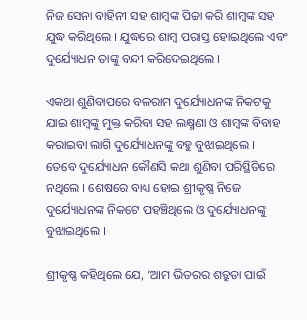ନିଜ ସେନା ବାହିନୀ ସହ ଶାମ୍ବଙ୍କ ପିଚ୍ଚା କରି ଶାମ୍ବଙ୍କ ସହ ଯୁଦ୍ଧ କରିଥିଲେ । ଯୁଦ୍ଧରେ ଶାମ୍ବ ପରାସ୍ତ ହୋଇଥିଲେ ଏବଂ ଦୁର୍ଯ୍ୟୋଧନ ତାଙ୍କୁ ବନ୍ଦୀ କରିଦେଇଥିଲେ ।

ଏକଥା ଶୁଣିବାପରେ ବଳରାମ ଦୁର୍ଯ୍ୟୋଧନଙ୍କ ନିକଟକୁ ଯାଇ ଶାମ୍ବଙ୍କୁ ମୁକ୍ତ କରିବା ସହ ଲକ୍ଷ୍ମଣା ଓ ଶାମ୍ବଙ୍କ ବିବାହ କରାଇବା ଲାଗି ଦୁର୍ଯ୍ୟୋଧନଙ୍କୁ ବହୁ ବୁଝାଇଥିଲେ । ତେବେ ଦୁର୍ଯ୍ୟୋଧନ କୌଣସି କଥା ଶୁଣିବା ପରିସ୍ଥିତିରେ ନଥିଲେ । ଶେଷରେ ବାଧ୍ୟ ହୋଇ ଶ୍ରୀକୃଷ୍ଣ ନିଜେ ଦୁର୍ଯ୍ୟୋଧନଙ୍କ ନିକଟେ ପହଞ୍ଚିଥିଲେ ଓ ଦୁର୍ଯ୍ୟୋଧନଙ୍କୁ ବୁଝାଇଥିଲେ ।

ଶ୍ରୀକୃଷ୍ଣ କହିଥିଲେ ଯେ, ‘ଆମ ଭିତରର ଶତ୍ରୁତା ପାଇଁ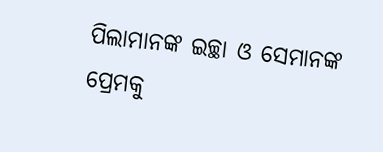ପିଲାମାନଙ୍କ ଇଚ୍ଛା ଓ ସେମାନଙ୍କ ପ୍ରେମକୁ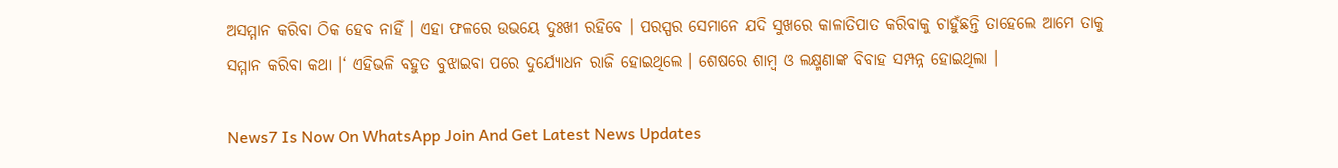ଅସମ୍ମାନ କରିବା ଠିକ ହେବ ନାହିଁ । ଏହା ଫଳରେ ଉଭୟେ ଦୁଃଖୀ ରହିବେ । ପରସ୍ପର ସେମାନେ ଯଦି ସୁଖରେ କାଳାତିପାତ କରିବାକୁ ଚାହୁଁଛନ୍ତି ତାହେଲେ ଆମେ ତାକୁ ସମ୍ମାନ କରିବା କଥା ।‘ ଏହିଭଳି ବହୁତ ବୁଝାଇବା ପରେ ଦୁର୍ଯ୍ୟୋଧନ ରାଜି ହୋଇଥିଲେ । ଶେଷରେ ଶାମ୍ବ ଓ ଲକ୍ଷ୍ମଣାଙ୍କ ବିବାହ ସମ୍ପନ୍ନ ହୋଇଥିଲା ।

News7 Is Now On WhatsApp Join And Get Latest News Updates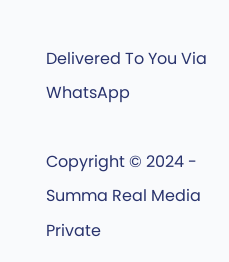Delivered To You Via WhatsApp

Copyright © 2024 - Summa Real Media Private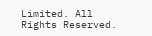Limited. All Rights Reserved.